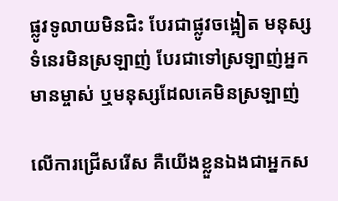ផ្លូវទូលាយមិនជិះ បែរជាផ្លូវចង្អៀត មនុស្សទំនេរមិនស្រឡាញ់ បែរជាទៅស្រឡាញ់អ្នកមានម្ចាស់ ឬមនុស្សដែលគេមិនស្រឡាញ់

លើការជ្រើសរើស គឺយើងខ្លួនឯងជាអ្នកស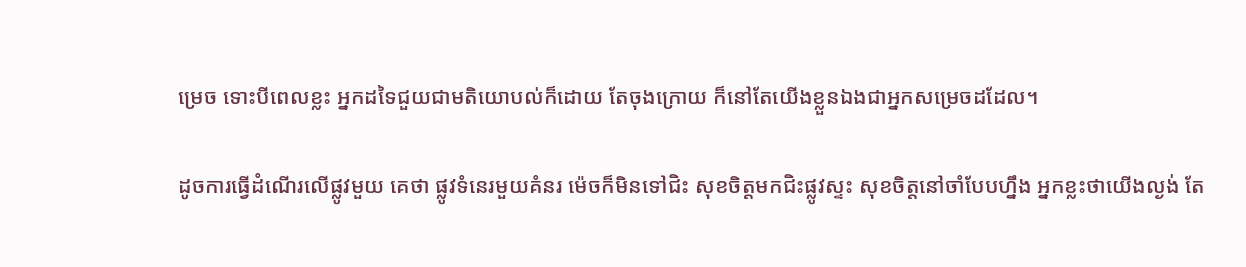ម្រេច ទោះបីពេលខ្លះ អ្នកដទៃជួយជាមតិយោបល់ក៏ដោយ តែចុងក្រោយ ក៏នៅតែយើងខ្លួនឯងជាអ្នកសម្រេចដដែល។

ដូចការធ្វើដំណើរលើផ្លូវមួយ គេថា ផ្លូវទំនេរមួយគំនរ ម៉េចក៏មិនទៅជិះ សុខចិត្តមកជិះផ្លូវស្ទះ សុខចិត្តនៅចាំបែបហ្នឹង អ្នកខ្លះថាយើងល្ងង់ តែ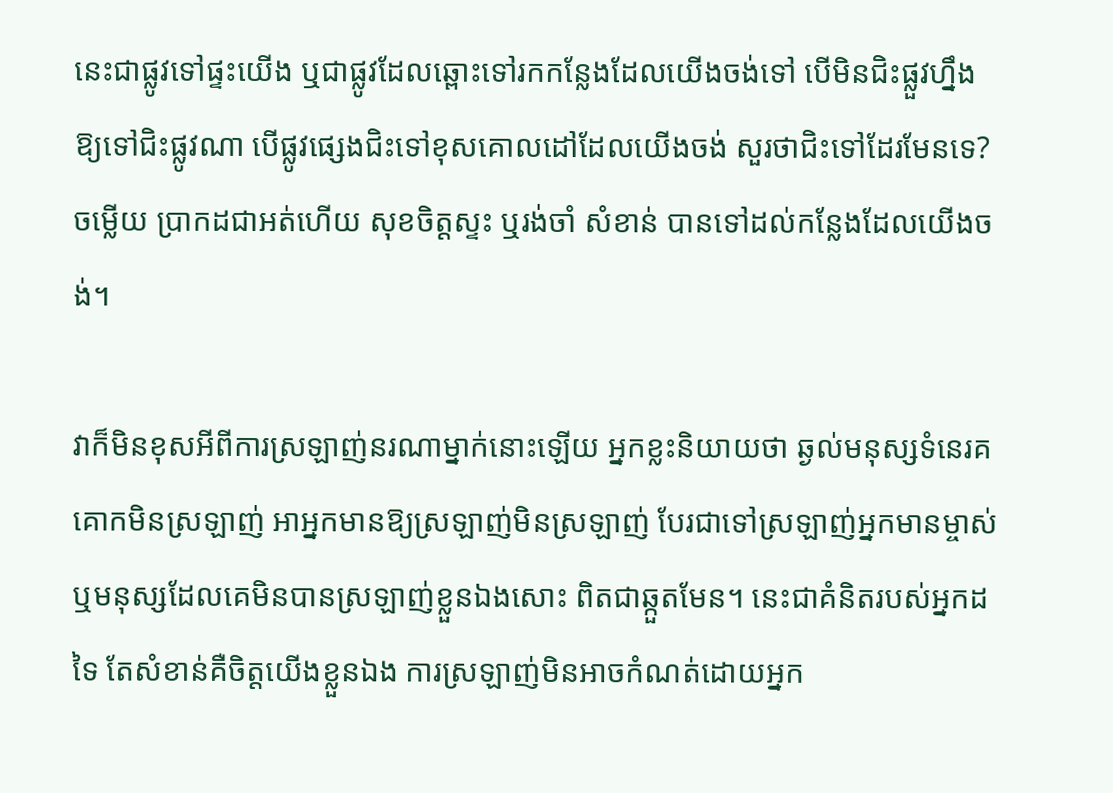នេះជាផ្លូវទៅផ្ទះយើង ឬជាផ្លូវដែលឆ្ពោះទៅរកកន្លែងដែលយើងចង់ទៅ បើមិនជិះផ្លួវហ្នឹង ឱ្យទៅជិះផ្លូវណា បើផ្លូវផ្សេងជិះទៅខុសគោលដៅដែលយើងចង់ សួរថាជិះទៅដែរមែនទេ? ចម្លើយ ប្រាកដជាអត់ហើយ សុខចិត្តស្ទះ ឬរង់ចាំ សំខាន់ បានទៅដល់កន្លែងដែលយើងចង់។

វាក៏មិនខុសអីពីការស្រឡាញ់នរណាម្នាក់នោះឡើយ អ្នកខ្លះនិយាយថា ឆ្ងល់មនុស្សទំនេរគគោកមិនស្រឡាញ់ អាអ្នកមានឱ្យស្រឡាញ់មិនស្រឡាញ់ បែរជាទៅស្រឡាញ់អ្នកមានម្ចាស់ ឬមនុស្សដែលគេមិនបានស្រឡាញ់ខ្លួនឯងសោះ ពិតជាឆ្កួតមែន។ នេះជាគំនិតរបស់អ្នកដទៃ តែសំខាន់គឺចិត្តយើងខ្លួនឯង ការស្រឡាញ់មិនអាចកំណត់ដោយអ្នក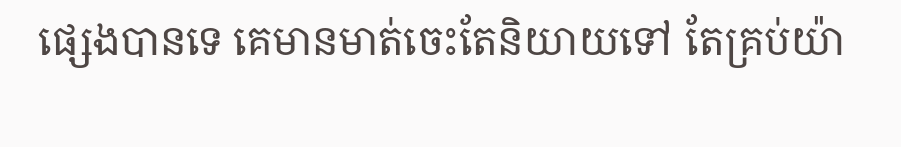ផ្សេងបានទេ គេមានមាត់ចេះតែនិយាយទៅ តែគ្រប់យ៉ា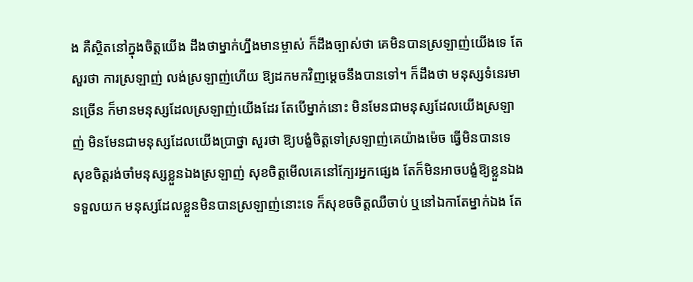ង គឺស្ថិតនៅក្នុងចិត្តយើង ដឹងថាម្នាក់ហ្នឹងមានម្ចាស់ ក៏ដឹងច្បាស់ថា គេមិនបានស្រឡាញ់យើងទេ តែសួរថា ការស្រឡាញ់ លង់ស្រឡាញ់ហើយ ឱ្យដកមកវិញម្ដេចនឹងបានទៅ។ ក៏ដឹងថា មនុស្សទំនេរមានច្រើន ក៏មានមនុស្សដែលស្រឡាញ់យើងដែរ តែបើម្នាក់នោះ មិនមែនជាមនុស្សដែលយើងស្រឡាញ់ មិនមែនជាមនុស្សដែលយើងប្រាថ្នា សួរថា ឱ្យបង្ខំចិត្តទៅស្រឡាញ់គេយ៉ាងម៉េច ធ្វើមិនបានទេ សុខចិត្តរង់ចាំមនុស្សខ្លួនឯងស្រឡាញ់ សុខចិត្តមើលគេនៅក្បែរអ្នកផ្សេង តែក៏មិនអាចបង្ខំឱ្យខ្លួនឯងទទួលយក មនុស្សដែលខ្លួនមិនបានស្រឡាញ់នោះទេ ក៏សុខចចិត្តឈឺចាប់ ឬនៅឯកាតែម្នាក់ឯង តែ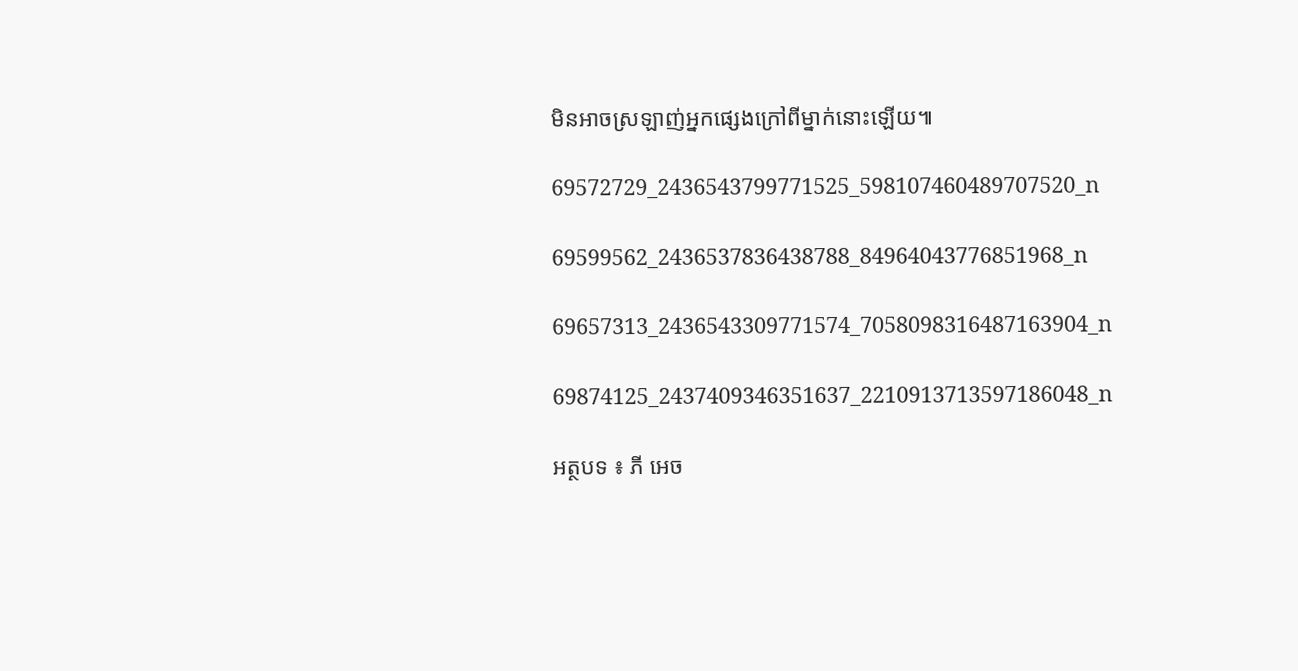មិនអាចស្រឡាញ់អ្នកផ្សេងក្រៅពីម្នាក់នោះឡើយ៕

69572729_2436543799771525_598107460489707520_n

69599562_2436537836438788_84964043776851968_n

69657313_2436543309771574_7058098316487163904_n

69874125_2437409346351637_2210913713597186048_n

អត្ថបទ ៖ ភី អេច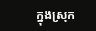ក្នុងស្រុក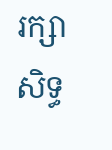រក្សាសិទ្ធ